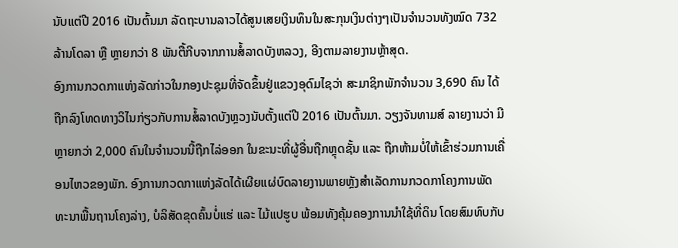ນັບແຕ່ປີ 2016 ເປັນຕົ້ນມາ ລັດຖະບານລາວໄດ້ສູນເສຍເງິນທຶນໃນສະກຸນເງິນຕ່າງໆເປັນຈໍານວນທັງໝົດ 732 ລ້ານໂດລາ ຫຼື ຫຼາຍກວ່າ 8 ພັນຕື້ກີບຈາກການສໍ້ລາດບັງຫລວງ, ອີງຕາມລາຍງານຫຼ້າສຸດ.
ອົງການກວດກາແຫ່ງລັດກ່າວໃນກອງປະຊຸມທີ່ຈັດຂຶ້ນຢູ່ແຂວງອຸດົມໄຊວ່າ ສະມາຊິກພັກຈໍານວນ 3,690 ຄົນ ໄດ້ຖືກລົງໂທດທາງວິໄນກ່ຽວກັບການສໍ້ລາດບັງຫຼວງນັບຕັ້ງແຕ່ປີ 2016 ເປັນຕົ້ນມາ. ວຽງຈັນທາມສ໌ ລາຍງານວ່າ ມີຫຼາຍກວ່າ 2,000 ຄົນໃນຈຳນວນນີ້ຖືກໄລ່ອອກ ໃນຂະນະທີ່ຜູ້ອື່ນຖືກຫຼຸດຊັ້ນ ແລະ ຖືກຫ້າມບໍ່ໃຫ້ເຂົ້າຮ່ວມການເຄື່ອນໄຫວຂອງພັກ. ອົງການກວດກາແຫ່ງລັດໄດ້ເຜີຍແຜ່ບົດລາຍງານພາຍຫຼັງສຳເລັດການກວດກາໂຄງການພັດທະນາພື້ນຖານໂຄງລ່າງ, ບໍລິສັດຂຸດຄົ້ນບໍ່ແຮ່ ແລະ ໄມ້ແປຮູບ ພ້ອມທັງຄຸ້ມຄອງການນຳໃຊ້ທີ່ດິນ ໂດຍສົມທົບກັບ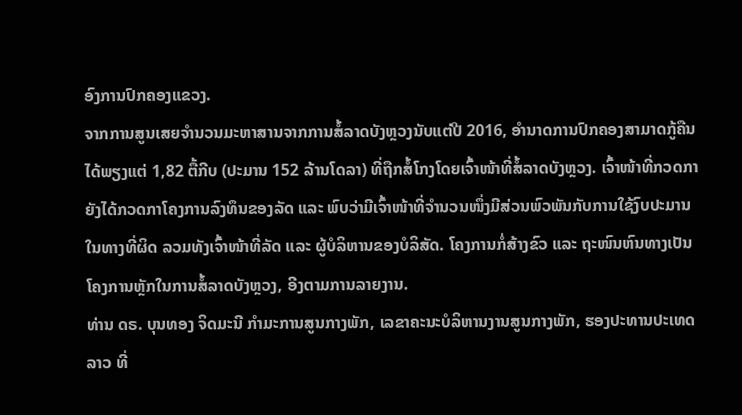ອົງການປົກຄອງແຂວງ.
ຈາກການສູນເສຍຈຳນວນມະຫາສານຈາກການສໍ້ລາດບັງຫຼວງນັບແຕ່ປີ 2016, ອຳນາດການປົກຄອງສາມາດກູ້ຄືນໄດ້ພຽງແຕ່ 1,82 ຕື້ກີບ (ປະມານ 152 ລ້ານໂດລາ) ທີ່ຖືກສໍ້ໂກງໂດຍເຈົ້າໜ້າທີ່ສໍ້ລາດບັງຫຼວງ. ເຈົ້າໜ້າທີ່ກວດກາຍັງໄດ້ກວດກາໂຄງການລົງທຶນຂອງລັດ ແລະ ພົບວ່າມີເຈົ້າໜ້າທີ່ຈໍານວນໜຶ່ງມີສ່ວນພົວພັນກັບການໃຊ້ງົບປະມານໃນທາງທີ່ຜິດ ລວມທັງເຈົ້າໜ້າທີ່ລັດ ແລະ ຜູ້ບໍລິຫານຂອງບໍລິສັດ. ໂຄງການກໍ່ສ້າງຂົວ ແລະ ຖະໜົນຫົນທາງເປັນໂຄງການຫຼັກໃນການສໍ້ລາດບັງຫຼວງ, ອີງຕາມການລາຍງານ.
ທ່ານ ດຣ. ບຸນທອງ ຈິດມະນີ ກຳມະການສູນກາງພັກ, ເລຂາຄະນະບໍລິຫານງານສູນກາງພັກ, ຮອງປະທານປະເທດລາວ ທີ່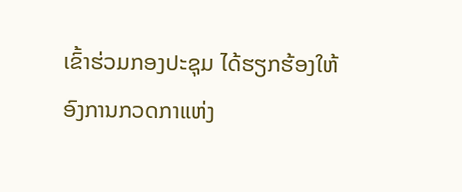ເຂົ້າຮ່ວມກອງປະຊຸມ ໄດ້ຮຽກຮ້ອງໃຫ້ອົງການກວດກາແຫ່ງ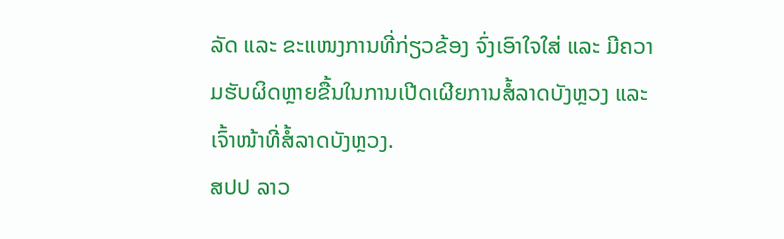ລັດ ແລະ ຂະແໜງການທີ່ກ່ຽວຂ້ອງ ຈົ່ງເອົາໃຈໃສ່ ແລະ ມີຄວາມຮັບຜິດຫຼາຍຂື້ນໃນການເປີດເຜີຍການສໍ້ລາດບັງຫຼວງ ແລະ ເຈົ້າໜ້າທີ່ສໍ້ລາດບັງຫຼວງ.
ສປປ ລາວ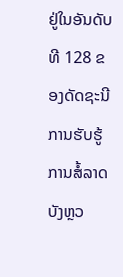ຢູ່ໃນອັນດັບທີ 128 ຂອງດັດຊະນີການຮັບຮູ້ການສໍ້ລາດບັງຫຼວ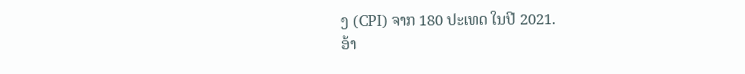ງ (CPI) ຈາກ 180 ປະເທດ ໃນປີ 2021.
ອ້າ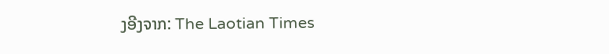ງອີງຈາກ: The Laotian Times